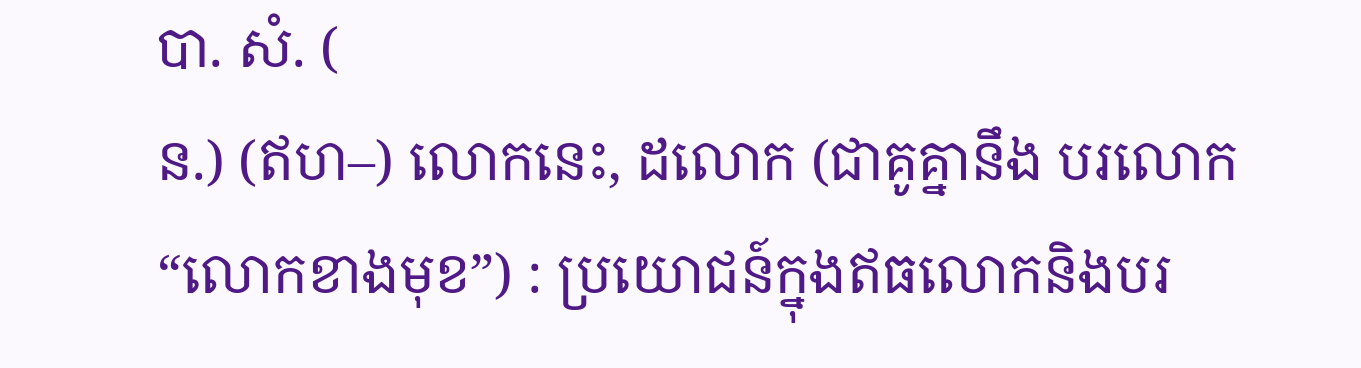បា. សំ. (
ន.) (ឥហ–) លោកនេះ, ដលោក (ជាគូគ្នានឹង បរលោក “លោកខាងមុខ”) : ប្រយោជន៍ក្នុងឥធលោកនិងបរ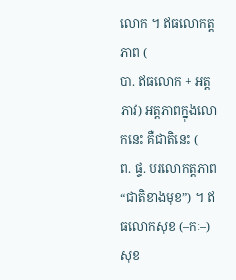លោក ។ ឥធលោកត្តភាព (
បា. ឥធលោក + អត្តភាវ) អត្តភាពក្នុងលោកនេះ គឺជាតិនេះ (
ព. ផ្ទ. បរលោកត្តភាព “ជាតិខាងមុខ”) ។ ឥធលោកសុខ (–កៈ–) សុខ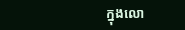ក្នុងលោ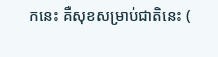កនេះ គឺសុខសម្រាប់ជាតិនេះ (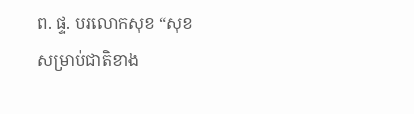ព. ផ្ទ. បរលោកសុខ “សុខសម្រាប់ជាតិខាង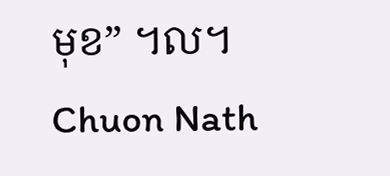មុខ” ។ល។
Chuon Nath